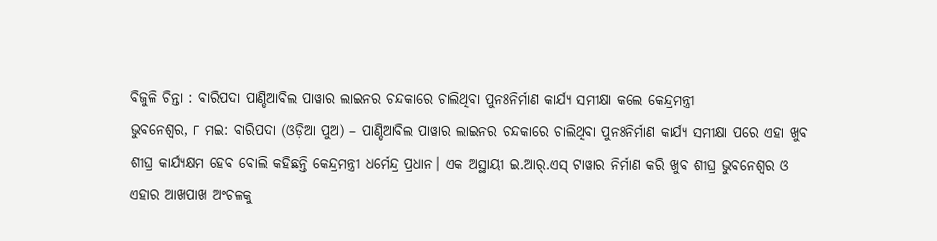ବିଜୁଳି ଚିନ୍ତା : ବାରିପଦା ପାଣ୍ଡିଆବିଲ ପାୱାର ଲାଇନର ଚନ୍ଦକାରେ ଚାଲିଥିବା ପୁନଃନିର୍ମାଣ କାର୍ଯ୍ୟ ସମୀକ୍ଷା କଲେ କେନ୍ଦ୍ରମନ୍ତ୍ରୀ
ଭୁବନେଶ୍ୱର, ୮ ମଇ: ବାରିପଦା (ଓଡ଼ିଆ ପୁଅ) – ପାଣ୍ଡିଆବିଲ ପାୱାର ଲାଇନର ଚନ୍ଦକାରେ ଚାଲିଥିବା ପୁନଃନିର୍ମାଣ କାର୍ଯ୍ୟ ସମୀକ୍ଷା ପରେ ଏହା ଖୁବ ଶୀଘ୍ର କାର୍ଯ୍ୟକ୍ଷମ ହେବ ବୋଲି କହିଛନ୍ତି କେନ୍ଦ୍ରମନ୍ତ୍ରୀ ଧର୍ମେନ୍ଦ୍ର ପ୍ରଧାନ। ଏକ ଅସ୍ଥାୟୀ ଇ.ଆର୍.ଏସ୍ ଟାୱାର ନିର୍ମାଣ କରି ଖୁବ ଶୀଘ୍ର ଭୁବନେଶ୍ୱର ଓ ଏହାର ଆଖପାଖ ଅଂଚଳକୁ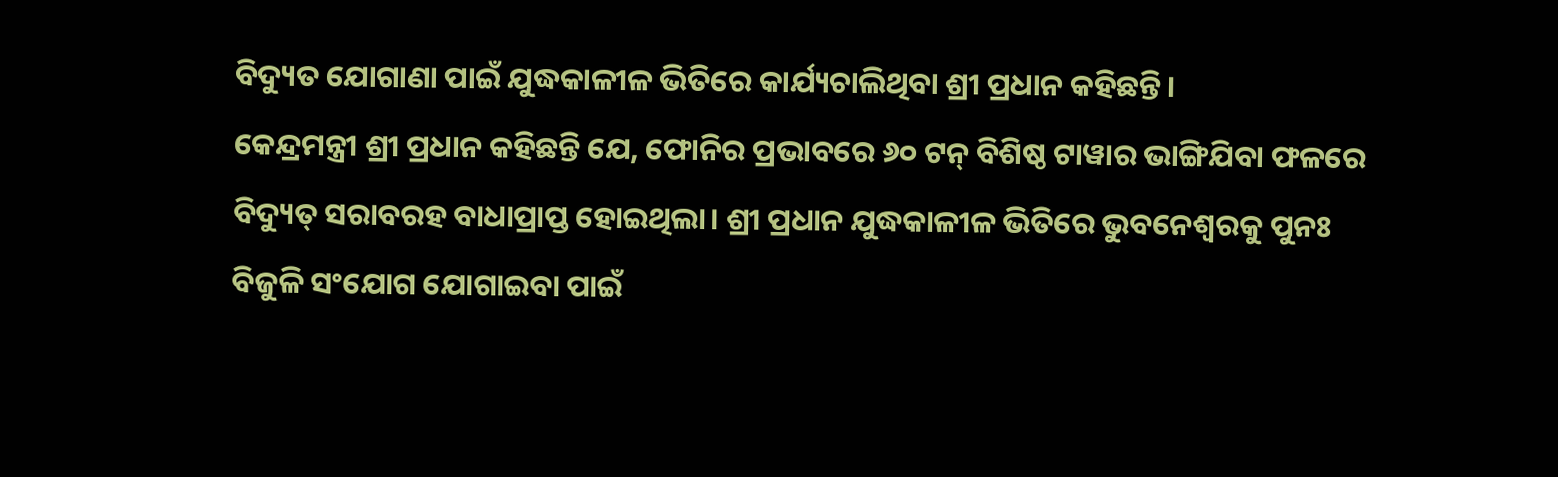ବିଦ୍ୟୁତ ଯୋଗାଣା ପାଇଁ ଯୁଦ୍ଧକାଳୀଳ ଭିତିରେ କାର୍ଯ୍ୟଚାଲିଥିବା ଶ୍ରୀ ପ୍ରଧାନ କହିଛନ୍ତି।
କେନ୍ଦ୍ରମନ୍ତ୍ରୀ ଶ୍ରୀ ପ୍ରଧାନ କହିଛନ୍ତି ଯେ, ଫୋନିର ପ୍ରଭାବରେ ୬୦ ଟନ୍ ବିଶିଷ୍ଠ ଟାୱାର ଭାଙ୍ଗିଯିବା ଫଳରେ ବିଦ୍ୟୁତ୍ ସରାବରହ ବାଧାପ୍ରାପ୍ତ ହୋଇଥିଲା। ଶ୍ରୀ ପ୍ରଧାନ ଯୁଦ୍ଧକାଳୀଳ ଭିତିରେ ଭୁବନେଶ୍ୱରକୁ ପୁନଃ ବିଜୁଳି ସଂଯୋଗ ଯୋଗାଇବା ପାଇଁ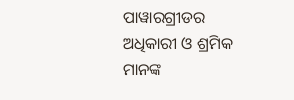ପାୱାରଗ୍ରୀଡର ଅଧିକାରୀ ଓ ଶ୍ରମିକ ମାନଙ୍କ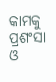କାମକୁ ପ୍ରଶଂସା ଓ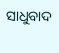ସାଧୁବାଦ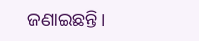ଜଣାଇଛନ୍ତି।